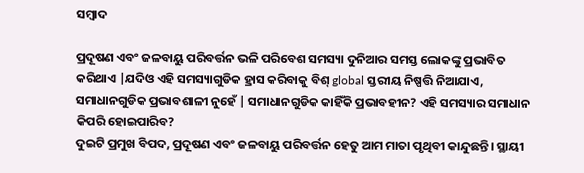ସମ୍ବାଦ

ପ୍ରଦୂଷଣ ଏବଂ ଜଳବାୟୁ ପରିବର୍ତ୍ତନ ଭଳି ପରିବେଶ ସମସ୍ୟା ଦୁନିଆର ସମସ୍ତ ଲୋକଙ୍କୁ ପ୍ରଭାବିତ କରିଥାଏ |ଯଦିଓ ଏହି ସମସ୍ୟାଗୁଡିକ ହ୍ରାସ କରିବାକୁ ବିଶ୍ global ସ୍ତରୀୟ ନିଷ୍ପତ୍ତି ନିଆଯାଏ, ସମାଧାନଗୁଡିକ ପ୍ରଭାବଶାଳୀ ନୁହେଁ | ସମାଧାନଗୁଡିକ କାହିଁକି ପ୍ରଭାବହୀନ? ଏହି ସମସ୍ୟାର ସମାଧାନ କିପରି ହୋଇପାରିବ?
ଦୁଇଟି ପ୍ରମୁଖ ବିପଦ, ପ୍ରଦୂଷଣ ଏବଂ ଜଳବାୟୁ ପରିବର୍ତ୍ତନ ହେତୁ ଆମ ମାତା ପୃଥିବୀ କାନ୍ଦୁଛନ୍ତି। ସ୍ଥାୟୀ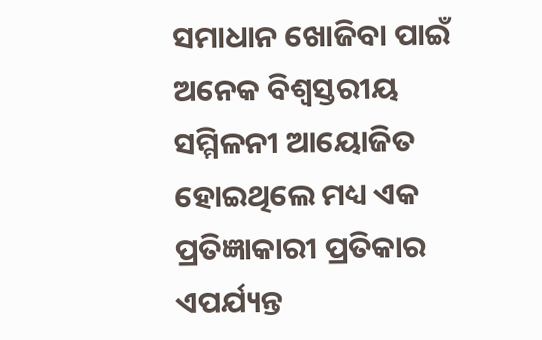ସମାଧାନ ଖୋଜିବା ପାଇଁ ଅନେକ ବିଶ୍ୱସ୍ତରୀୟ ସମ୍ମିଳନୀ ଆୟୋଜିତ ହୋଇଥିଲେ ମଧ୍ୟ ଏକ ପ୍ରତିଜ୍ଞାକାରୀ ପ୍ରତିକାର ଏପର୍ଯ୍ୟନ୍ତ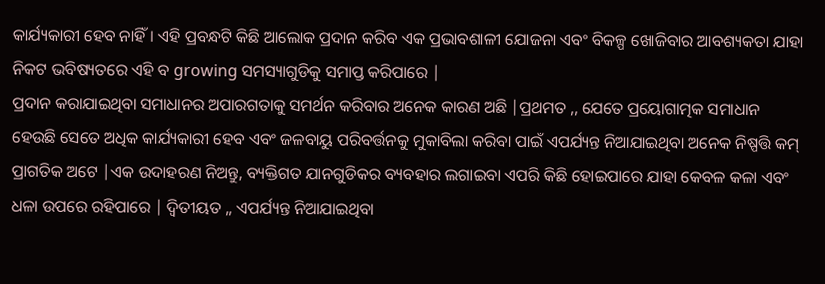କାର୍ଯ୍ୟକାରୀ ହେବ ନାହିଁ। ଏହି ପ୍ରବନ୍ଧଟି କିଛି ଆଲୋକ ପ୍ରଦାନ କରିବ ଏକ ପ୍ରଭାବଶାଳୀ ଯୋଜନା ଏବଂ ବିକଳ୍ପ ଖୋଜିବାର ଆବଶ୍ୟକତା ଯାହା ନିକଟ ଭବିଷ୍ୟତରେ ଏହି ବ growing ସମସ୍ୟାଗୁଡିକୁ ସମାପ୍ତ କରିପାରେ |
ପ୍ରଦାନ କରାଯାଇଥିବା ସମାଧାନର ଅପାରଗତାକୁ ସମର୍ଥନ କରିବାର ଅନେକ କାରଣ ଅଛି |ପ୍ରଥମତ ,, ଯେତେ ପ୍ରୟୋଗାତ୍ମକ ସମାଧାନ ହେଉଛି ସେତେ ଅଧିକ କାର୍ଯ୍ୟକାରୀ ହେବ ଏବଂ ଜଳବାୟୁ ପରିବର୍ତ୍ତନକୁ ମୁକାବିଲା କରିବା ପାଇଁ ଏପର୍ଯ୍ୟନ୍ତ ନିଆଯାଇଥିବା ଅନେକ ନିଷ୍ପତ୍ତି କମ୍ ପ୍ରାଗତିକ ଅଟେ |ଏକ ଉଦାହରଣ ନିଅନ୍ତୁ, ବ୍ୟକ୍ତିଗତ ଯାନଗୁଡିକର ବ୍ୟବହାର ଲଗାଇବା ଏପରି କିଛି ହୋଇପାରେ ଯାହା କେବଳ କଳା ଏବଂ ଧଳା ଉପରେ ରହିପାରେ | ଦ୍ୱିତୀୟତ ,, ଏପର୍ଯ୍ୟନ୍ତ ନିଆଯାଇଥିବା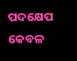ପଦକ୍ଷେପ କେବଳ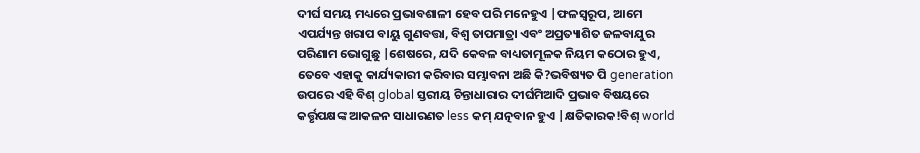ଦୀର୍ଘ ସମୟ ମଧ୍ୟରେ ପ୍ରଭାବଶାଳୀ ହେବ ପରି ମନେହୁଏ |ଫଳସ୍ୱରୂପ, ଆମେ ଏପର୍ଯ୍ୟନ୍ତ ଖରାପ ବାୟୁ ଗୁଣବତ୍ତା, ବିଶ୍ୱ ତାପମାତ୍ରା ଏବଂ ଅପ୍ରତ୍ୟାଶିତ ଜଳବାଯୁର ପରିଣାମ ଭୋଗୁଛୁ |ଶେଷରେ, ଯଦି କେବଳ ବାଧ୍ୟତାମୂଳକ ନିୟମ କଠୋର ହୁଏ, ତେବେ ଏହାକୁ କାର୍ଯ୍ୟକାରୀ କରିବାର ସମ୍ଭାବନା ଅଛି କି?ଭବିଷ୍ୟତ ପି generation ଉପରେ ଏହି ବିଶ୍ global ସ୍ତରୀୟ ଚିନ୍ତାଧାରାର ଦୀର୍ଘମିଆଦି ପ୍ରଭାବ ବିଷୟରେ କର୍ତ୍ତୃପକ୍ଷଙ୍କ ଆକଳନ ସାଧାରଣତ less କମ୍ ଯତ୍ନବାନ ହୁଏ |କ୍ଷତିକାରକ!ବିଶ୍ world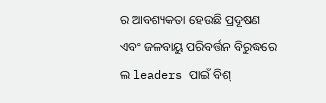ର ଆବଶ୍ୟକତା ହେଉଛି ପ୍ରଦୂଷଣ ଏବଂ ଜଳବାୟୁ ପରିବର୍ତ୍ତନ ବିରୁଦ୍ଧରେ ଲ leaders ପାଇଁ ବିଶ୍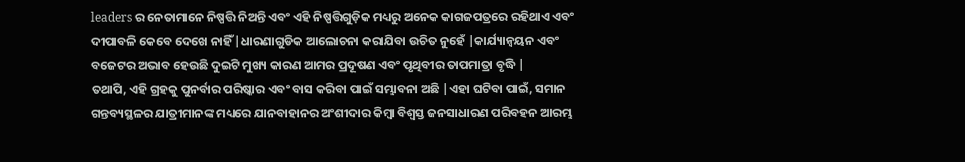leaders ର ନେତାମାନେ ନିଷ୍ପତ୍ତି ନିଅନ୍ତି ଏବଂ ଏହି ନିଷ୍ପତ୍ତିଗୁଡ଼ିକ ମଧ୍ୟରୁ ଅନେକ କାଗଜପତ୍ରରେ ରହିଥାଏ ଏବଂ ଦୀପାବଳି କେବେ ଦେଖେ ନାହିଁ |ଧାରଣାଗୁଡିକ ଆଲୋଚନା କରାଯିବା ଉଚିତ ନୁହେଁ |କାର୍ଯ୍ୟାନ୍ୱୟନ ଏବଂ ବଜେଟର ଅଭାବ ହେଉଛି ଦୁଇଟି ମୁଖ୍ୟ କାରଣ ଆମର ପ୍ରଦୂଷଣ ଏବଂ ପୃଥିବୀର ତାପମାତ୍ରା ବୃଦ୍ଧି |
ତଥାପି, ଏହି ଗ୍ରହକୁ ପୁନର୍ବାର ପରିଷ୍କାର ଏବଂ ବାସ କରିବା ପାଇଁ ସମ୍ଭାବନା ଅଛି |ଏହା ଘଟିବା ପାଇଁ, ସମାନ ଗନ୍ତବ୍ୟସ୍ଥଳର ଯାତ୍ରୀମାନଙ୍କ ମଧ୍ୟରେ ଯାନବାହାନର ଅଂଶୀଦାର କିମ୍ବା ବିଶ୍ୱସ୍ତ ଜନସାଧାରଣ ପରିବହନ ଆରମ୍ଭ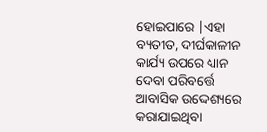ହୋଇପାରେ |ଏହା ବ୍ୟତୀତ, ଦୀର୍ଘକାଳୀନ କାର୍ଯ୍ୟ ଉପରେ ଧ୍ୟାନ ଦେବା ପରିବର୍ତ୍ତେ ଆବାସିକ ଉଦ୍ଦେଶ୍ୟରେ କରାଯାଇଥିବା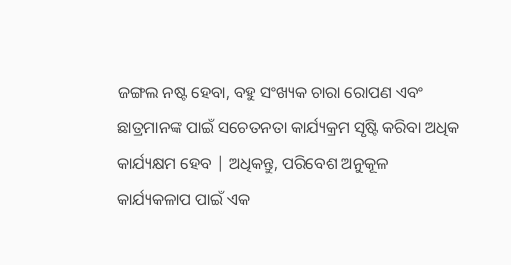ଜଙ୍ଗଲ ନଷ୍ଟ ହେବା, ବହୁ ସଂଖ୍ୟକ ଚାରା ରୋପଣ ଏବଂ ଛାତ୍ରମାନଙ୍କ ପାଇଁ ସଚେତନତା କାର୍ଯ୍ୟକ୍ରମ ସୃଷ୍ଟି କରିବା ଅଧିକ କାର୍ଯ୍ୟକ୍ଷମ ହେବ | ଅଧିକନ୍ତୁ, ପରିବେଶ ଅନୁକୂଳ କାର୍ଯ୍ୟକଳାପ ପାଇଁ ଏକ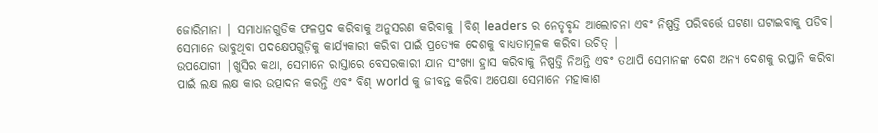ଜୋରିମାନା | ସମାଧାନଗୁଡିକ ଫଳପ୍ରଦ କରିବାକୁ ଅନୁସରଣ କରିବାକୁ |ବିଶ୍ leaders ର ନେତୃବୃନ୍ଦ ଆଲୋଚନା ଏବଂ ନିଷ୍ପତ୍ତି ପରିବର୍ତ୍ତେ ଘଟଣା ଘଟାଇବାକୁ ପଡିବ। ସେମାନେ ଭାବୁଥିବା ପଦକ୍ଷେପଗୁଡ଼ିକୁ କାର୍ଯ୍ୟକାରୀ କରିବା ପାଇଁ ପ୍ରତ୍ୟେକ ଦେଶକୁ ବାଧ୍ୟତାମୂଳକ କରିବା ଉଚିତ୍ |
ଉପଯୋଗୀ |ଖୁସିର କଥା, ସେମାନେ ରାସ୍ତାରେ ବେସରକାରୀ ଯାନ ସଂଖ୍ୟା ହ୍ରାସ କରିବାକୁ ନିଷ୍ପତ୍ତି ନିଅନ୍ତି ଏବଂ ତଥାପି ସେମାନଙ୍କ ଦେଶ ଅନ୍ୟ ଦେଶକୁ ରପ୍ତାନି କରିବା ପାଇଁ ଲକ୍ଷ ଲକ୍ଷ କାର ଉତ୍ପାଦନ କରନ୍ତି ଏବଂ ବିଶ୍ world କୁ ଜୀବନ୍ତ କରିବା ଅପେକ୍ଷା ସେମାନେ ମହାକାଶ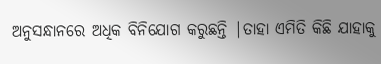ଅନୁସନ୍ଧାନରେ ଅଧିକ ବିନିଯୋଗ କରୁଛନ୍ତି |ତାହା ଏମିତି କିଛି ଯାହାକୁ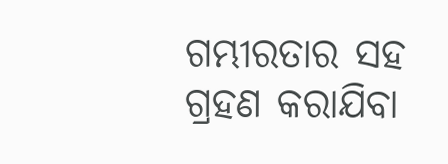ଗମ୍ଭୀରତାର ସହ ଗ୍ରହଣ କରାଯିବା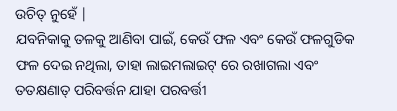ଉଚିତ୍ ନୁହେଁ |
ଯବନିକାକୁ ତଳକୁ ଆଣିବା ପାଇଁ, କେଉଁ ଫଳ ଏବଂ କେଉଁ ଫଳଗୁଡିକ ଫଳ ଦେଇ ନଥିଲା, ତାହା ଲାଇମଲାଇଟ୍ ରେ ରଖାଗଲା ଏବଂ ତତକ୍ଷଣାତ୍ ପରିବର୍ତ୍ତନ ଯାହା ପରବର୍ତ୍ତୀ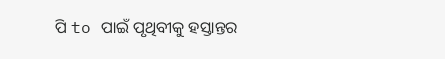ପି to ପାଇଁ ପୃଥିବୀକୁ ହସ୍ତାନ୍ତର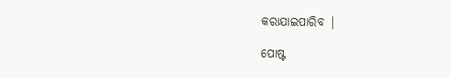କରାଯାଇପାରିବ |

ପୋଷ୍ଟ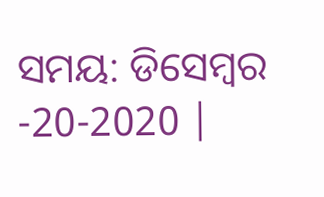ସମୟ: ଡିସେମ୍ବର -20-2020 |